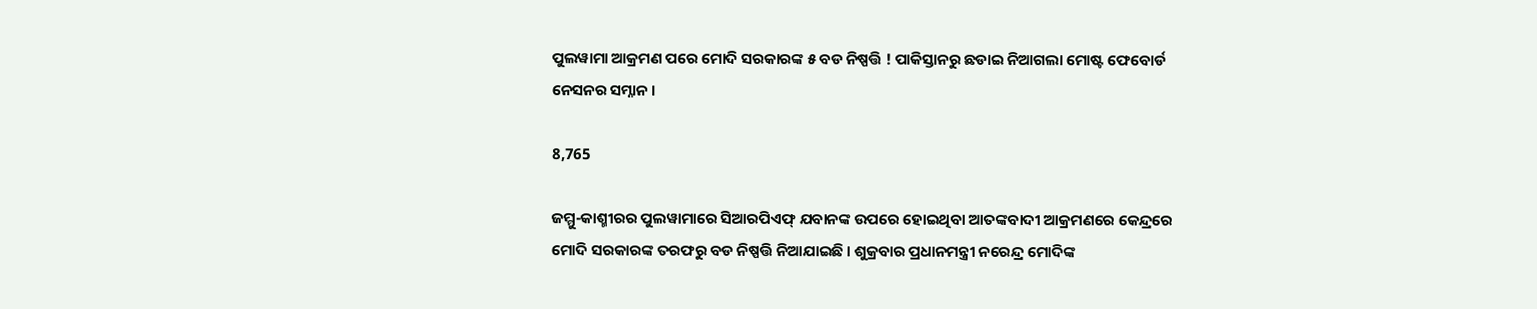ପୁଲୱାମା ଆକ୍ରମଣ ପରେ ମୋଦି ସରକାରଙ୍କ ୫ ବଡ ନିଷ୍ପତ୍ତି ! ପାକିସ୍ତାନରୁ ଛଡାଇ ନିଆଗଲା ମୋଷ୍ଟ ଫେବୋର୍ଡ ନେସନର ସମ୍ନାନ ।

8,765

ଜମ୍ମୁ-କାଶ୍ମୀରର ପୁଲୱାମାରେ ସିଆରପିଏଫ୍ ଯବାନଙ୍କ ଉପରେ ହୋଇଥିବା ଆତଙ୍କବାଦୀ ଆକ୍ରମଣରେ କେନ୍ଦ୍ରରେ ମୋଦି ସରକାରଙ୍କ ତରଫରୁ ବଡ ନିଷ୍ପତ୍ତି ନିଆଯାଇଛି । ଶୁକ୍ରବାର ପ୍ରଧାନମନ୍ତ୍ରୀ ନରେନ୍ଦ୍ର ମୋଦିଙ୍କ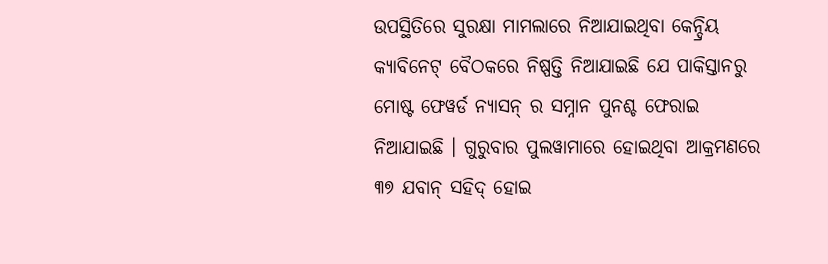ଉପସ୍ଥିତିରେ ସୁରକ୍ଷା ମାମଲାରେ ନିଆଯାଇଥିବା କେନ୍ଦ୍ରିୟ କ୍ୟାବିନେଟ୍ ବୈଠକରେ ନିଷ୍ପତ୍ତି ନିଆଯାଇଛି ଯେ ପାକିସ୍ତାନରୁ ମୋଷ୍ଟ ଫେୱର୍ଡ ନ୍ୟାସନ୍ ର ସମ୍ନାନ ପୁନଶ୍ଚ ଫେରାଇ ନିଆଯାଇଛି । ଗୁରୁବାର ପୁଲୱାମାରେ ହୋଇଥିବା ଆକ୍ରମଣରେ ୩୭ ଯବାନ୍ ସହିଦ୍ ହୋଇ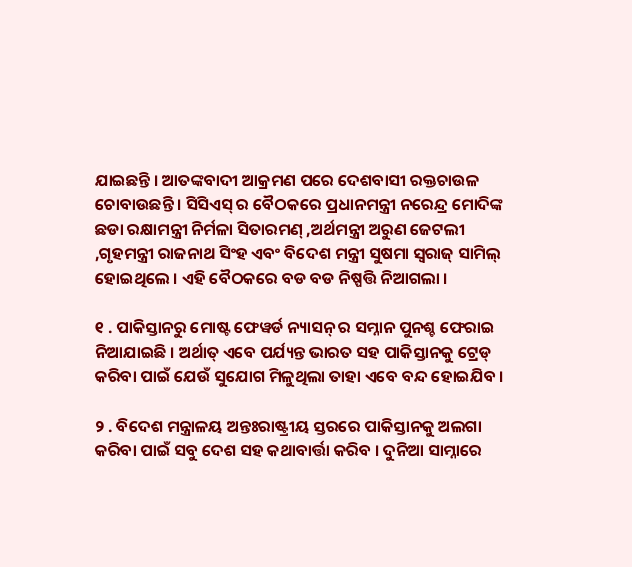ଯାଇଛନ୍ତି । ଆତଙ୍କବାଦୀ ଆକ୍ରମଣ ପରେ ଦେଶବାସୀ ରକ୍ତଚାଉଳ ଚୋବାଉଛନ୍ତି । ସିସିଏସ୍ ର ବୈଠକରେ ପ୍ରଧାନମନ୍ତ୍ରୀ ନରେନ୍ଦ୍ର ମୋଦିଙ୍କ ଛଡା ରକ୍ଷାମନ୍ତ୍ରୀ ନିର୍ମଳା ସିତାରମଣ୍ ,ଅର୍ଥମନ୍ତ୍ରୀ ଅରୁଣ ଜେଟଲୀ ,ଗୃହମନ୍ତ୍ରୀ ରାଜନାଥ ସିଂହ ଏବଂ ବିଦେଶ ମନ୍ତ୍ରୀ ସୁଷମା ସ୍ୱରାଜ୍ ସାମିଲ୍ ହୋଇଥିଲେ । ଏହି ବୈଠକରେ ବଡ ବଡ ନିଷ୍ପତ୍ତି ନିଆଗଲା ।

୧ . ପାକିସ୍ତାନରୁ ମୋଷ୍ଟ ଫେୱର୍ଡ ନ୍ୟାସନ୍ ର ସମ୍ନାନ ପୁନଶ୍ଚ ଫେରାଇ ନିଆଯାଇଛି । ଅର୍ଥାତ୍ ଏବେ ପର୍ଯ୍ୟନ୍ତ ଭାରତ ସହ ପାକିସ୍ତାନକୁ ଟ୍ରେଡ୍ କରିବା ପାଇଁ ଯେଉଁ ସୁଯୋଗ ମିଳୁଥିଲା ତାହା ଏବେ ବନ୍ଦ ହୋଇଯିବ ।

୨ . ବିଦେଶ ମନ୍ତ୍ରାଳୟ ଅନ୍ତଃରାଷ୍ଟ୍ରୀୟ ସ୍ତରରେ ପାକିସ୍ତାନକୁ ଅଲଗା  କରିବା ପାଇଁ ସବୁ ଦେଶ ସହ କଥାବାର୍ତ୍ତା କରିବ । ଦୁନିଆ ସାମ୍ନାରେ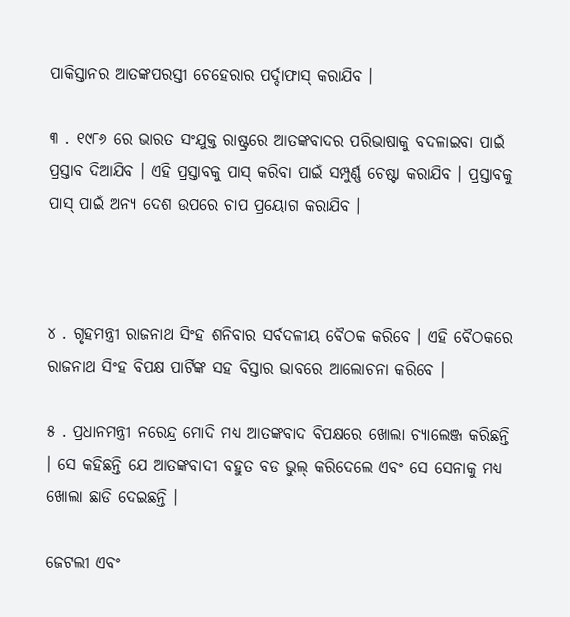ପାକିସ୍ତାନର ଆତଙ୍କପରସ୍ତୀ ଚେହେରାର ପର୍ଦ୍ଦାଫାସ୍ କରାଯିବ ।

୩ . ୧୯୮୬ ରେ ଭାରତ ସଂଯୁକ୍ତ ରାଷ୍ଟ୍ରରେ ଆତଙ୍କବାଦର ପରିଭାଷାକୁ ବଦଳାଇବା ପାଇଁ ପ୍ରସ୍ତାବ ଦିଆଯିବ । ଏହି ପ୍ରସ୍ତାବକୁ ପାସ୍ କରିବା ପାଇଁ ସମ୍ପୁର୍ଣ୍ଣ ଚେଷ୍ଟା କରାଯିବ । ପ୍ରସ୍ତାବକୁ ପାସ୍ ପାଇଁ ଅନ୍ୟ ଦେଶ ଉପରେ ଚାପ ପ୍ରୟୋଗ କରାଯିବ ।



୪ . ଗୃହମନ୍ତ୍ରୀ ରାଜନାଥ ସିଂହ ଶନିବାର ସର୍ବଦଳୀୟ ବୈଠକ କରିବେ । ଏହି ବୈଠକରେ ରାଜନାଥ ସିଂହ ବିପକ୍ଷ ପାର୍ଟିଙ୍କ ସହ ବିସ୍ତାର ଭାବରେ ଆଲୋଚନା କରିବେ ।

୫ . ପ୍ରଧାନମନ୍ତ୍ରୀ ନରେନ୍ଦ୍ର ମୋଦି ମଧ୍ୟ ଆତଙ୍କବାଦ ବିପକ୍ଷରେ ଖୋଲା ଚ୍ୟାଲେଞ୍ଜ କରିଛନ୍ତି । ସେ କହିଛନ୍ତି ଯେ ଆତଙ୍କବାଦୀ ବହୁତ ବଡ ଭୁଲ୍ କରିଦେଲେ ଏବଂ ସେ ସେନାକୁ ମଧ୍ୟ ଖୋଲା ଛାଡି ଦେଇଛନ୍ତି ।

ଜେଟଲୀ ଏବଂ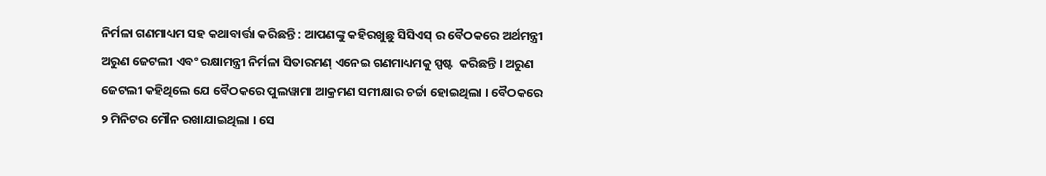ନିର୍ମଳା ଗଣମାଧ୍ୟମ ସହ କଥାବାର୍ତ୍ତା କରିଛନ୍ତି : ଆପଣଙ୍କୁ କହିରଖୁଛୁ ସିସିଏସ୍ ର ବୈଠକରେ ଅର୍ଥମନ୍ତ୍ରୀ ଅରୁଣ ଜେଟଲୀ ଏବଂ ରକ୍ଷାମନ୍ତ୍ରୀ ନିର୍ମଳା ସିତାରମଣ୍ ଏନେଇ ଗଣମାଧ୍ୟମକୁ ସ୍ପଷ୍ଟ  କରିଛନ୍ତି । ଅରୁଣ ଜେଟଲୀ କହିଥିଲେ ଯେ ବୈଠକରେ ପୁଲୱାମା ଆକ୍ରମଣ ସମୀକ୍ଷାର ଚର୍ଚ୍ଚା ହୋଇଥିଲା । ବୈଠକରେ ୨ ମିନିଟର ମୌନ ରଖାଯାଇଥିଲା । ସେ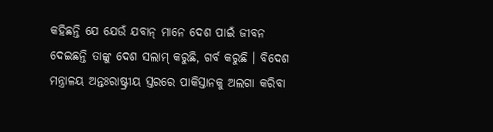କହିଛନ୍ତି ଯେ ଯେଉଁ ଯବାନ୍ ମାନେ ଦେଶ ପାଇଁ ଜୀବନ ଦେଇଛନ୍ତି ତାଙ୍କୁ ଦେଶ ସଲାମ୍ କରୁଛି, ଗର୍ବ କରୁଛି । ବିଦେଶ ମନ୍ତ୍ରାଳୟ ଅନ୍ତଃରାଷ୍ଟ୍ରୀୟ ସ୍ତରରେ ପାକିସ୍ତାନକୁ ଅଲଗା କରିବା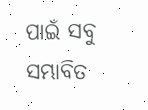ପାଇଁ ସବୁ ସମ୍ଭାବିତ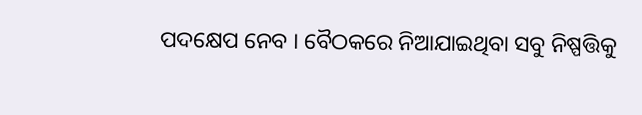ପଦକ୍ଷେପ ନେବ । ବୈଠକରେ ନିଆଯାଇଥିବା ସବୁ ନିଷ୍ପତ୍ତିକୁ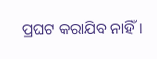ପ୍ରଘଟ କରାଯିବ ନାହିଁ ।